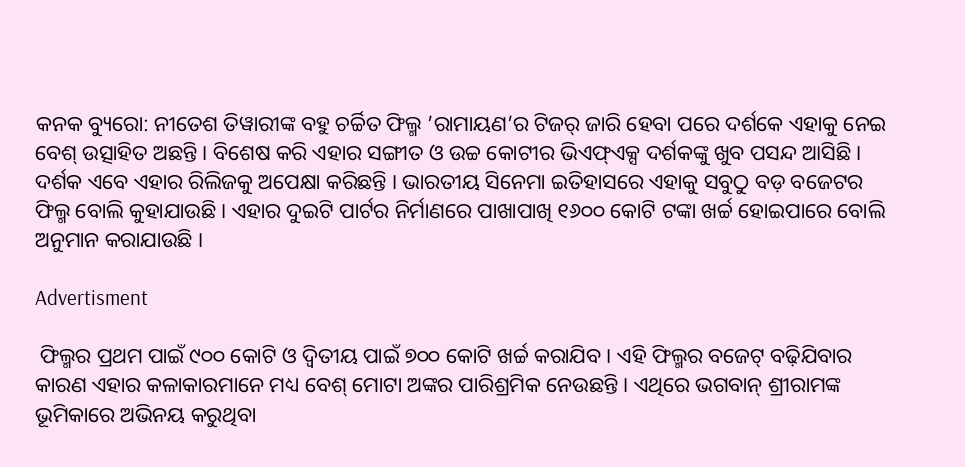କନକ ବ୍ୟୁରୋ: ନୀତେଶ ତିୱାରୀଙ୍କ ବହୁ ଚର୍ଚ୍ଚିତ ଫିଲ୍ମ ’ରାମାୟଣ’ର ଟିଜର୍ ଜାରି ହେବା ପରେ ଦର୍ଶକେ ଏହାକୁ ନେଇ ବେଶ୍ ଉତ୍ସାହିତ ଅଛନ୍ତି । ବିଶେଷ କରି ଏହାର ସଙ୍ଗୀତ ଓ ଉଚ୍ଚ କୋଟୀର ଭିଏଫ୍ଏକ୍ସ ଦର୍ଶକଙ୍କୁ ଖୁବ ପସନ୍ଦ ଆସିଛି । ଦର୍ଶକ ଏବେ ଏହାର ରିଲିଜକୁ ଅପେକ୍ଷା କରିଛନ୍ତି । ଭାରତୀୟ ସିନେମା ଇତିହାସରେ ଏହାକୁ ସବୁଠୁ ବଡ଼ ବଜେଟର ଫିଲ୍ମ ବୋଲି କୁହାଯାଉଛି । ଏହାର ଦୁଇଟି ପାର୍ଟର ନିର୍ମାଣରେ ପାଖାପାଖି ୧୬୦୦ କୋଟି ଟଙ୍କା ଖର୍ଚ୍ଚ ହୋଇପାରେ ବୋଲି ଅନୁମାନ କରାଯାଉଛି ।

Advertisment

 ଫିଲ୍ମର ପ୍ରଥମ ପାଇଁ ୯୦୦ କୋଟି ଓ ଦ୍ବିତୀୟ ପାଇଁ ୭୦୦ କୋଟି ଖର୍ଚ୍ଚ କରାଯିବ । ଏହି ଫିଲ୍ମର ବଜେଟ୍ ବଢ଼ିଯିବାର କାରଣ ଏହାର କଳାକାରମାନେ ମଧ୍ୟ ବେଶ୍ ମୋଟା ଅଙ୍କର ପାରିଶ୍ରମିକ ନେଉଛନ୍ତି । ଏଥିରେ ଭଗବାନ୍ ଶ୍ରୀରାମଙ୍କ ଭୂମିକାରେ ଅଭିନୟ କରୁଥିବା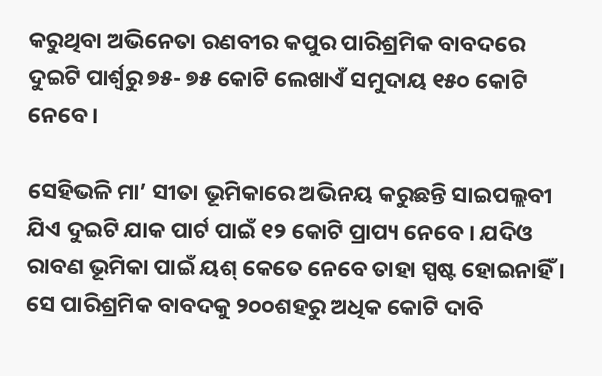କରୁଥିବା ଅଭିନେତା ରଣବୀର କପୁର ପାରିଶ୍ରମିକ ବାବଦରେ ଦୁଇଟି ପାର୍ଶ୍ବରୁ ୭୫- ୭୫ କୋଟି ଲେଖାଏଁ ସମୁଦାୟ ୧୫୦ କୋଟି ନେବେ ।

ସେହିଭଳି ମା’ ସୀତା ଭୂମିକାରେ ଅଭିନୟ କରୁଛନ୍ତି ସାଇପଲ୍ଲବୀ ଯିଏ ଦୁଇଟି ଯାକ ପାର୍ଟ ପାଇଁ ୧୨ କୋଟି ପ୍ରାପ୍ୟ ନେବେ । ଯଦିଓ ରାବଣ ଭୂମିକା ପାଇଁ ୟଶ୍ କେତେ ନେବେ ତାହା ସ୍ପଷ୍ଟ ହୋଇନାହିଁ । ସେ ପାରିଶ୍ରମିକ ବାବଦକୁ ୨୦୦ଶହରୁ ଅଧିକ କୋଟି ଦାବି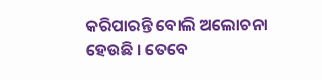କରିପାରନ୍ତି ବୋଲି ଅଲୋଚନା ହେଉଛି । ତେବେ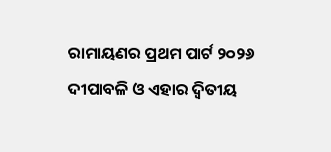ରାମାୟଣର ପ୍ରଥମ ପାର୍ଟ ୨୦୨୬ ଦୀପାବଳି ଓ ଏହାର ଦ୍ବିତୀୟ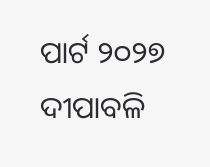ପାର୍ଟ ୨୦୨୭ ଦୀପାବଳି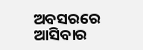ଅବସରରେ ଆସିବାର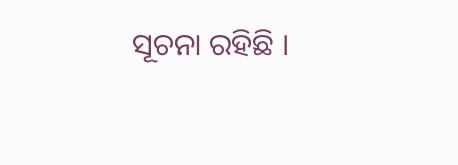ସୂଚନା ରହିଛି ।